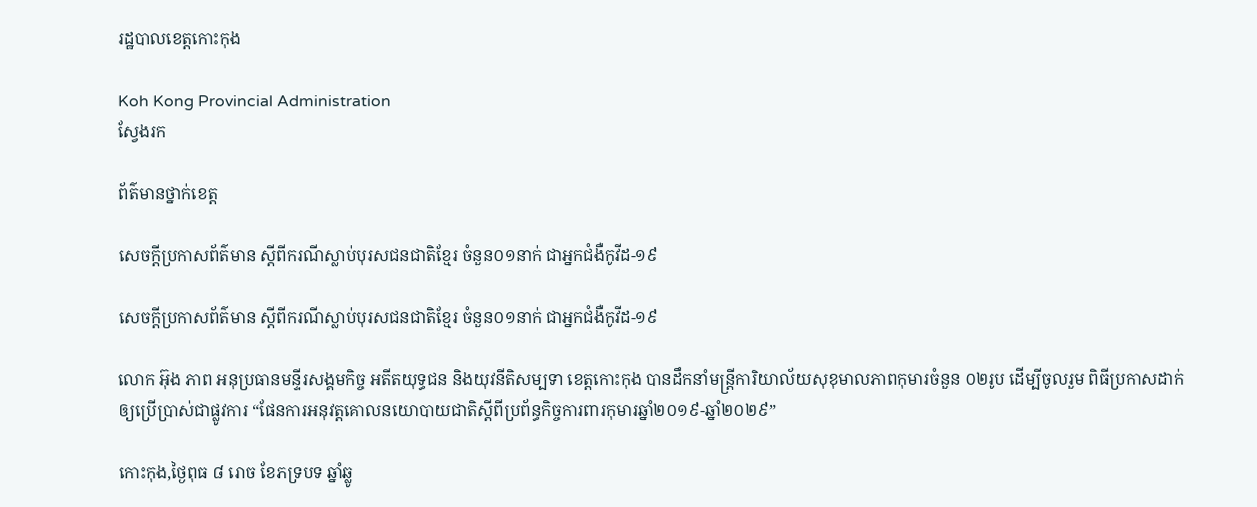រដ្ឋបាលខេត្តកោះកុង

Koh Kong Provincial Administration
ស្វែងរក

ព័ត៌មានថ្នាក់ខេត្ត

សេចក្តីប្រកាសព័ត៌មាន ស្តីពីករណីស្លាប់បុរសជនជាតិខ្មែរ ចំនួន០១នាក់ ជាអ្នកជំងឺកូវីដ-១៩

សេចក្តីប្រកាសព័ត៌មាន ស្តីពីករណីស្លាប់បុរសជនជាតិខ្មែរ ចំនួន០១នាក់ ជាអ្នកជំងឺកូវីដ-១៩

លោក អ៊ុង ភាព អនុប្រធានមន្ទីរសង្គមកិច្ច អតីតយុទ្ធជន និងយុវនីតិសម្បទា ខេត្តកោះកុង បានដឹកនាំមន្រ្តីការិយាល័យសុខុមាលភាពកុមារចំនួន ០២រូប ដើម្បីចូលរួម ពិធីប្រកាសដាក់ឲ្យប្រើប្រាស់ជាផ្លូវការ “ផែនការអនុវត្តគោលនយោបាយជាតិស្ដីពីប្រព័ន្ធកិច្ចការពារកុមារឆ្នាំ២០១៩-ឆ្នាំ២០២៩”

កោះកុង,ថ្ងៃពុធ ៨ រោច ខែភទ្របទ ឆ្នាំឆ្លូ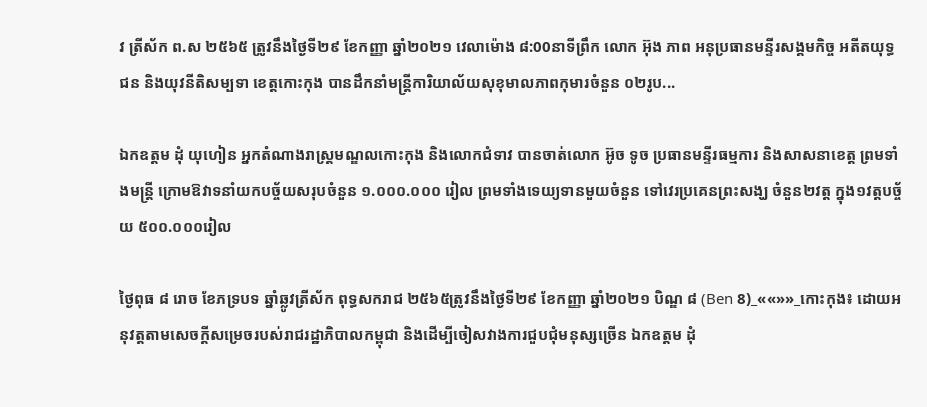វ ត្រីស័ក ព.ស ២៥៦៥ ត្រូវនឹងថ្ងៃទី២៩ ខែកញ្ញា ឆ្នាំ២០២១ វេលាម៉ោង ៨:00នាទីព្រឹក លោក អ៊ុង ភាព អនុប្រធានមន្ទីរសង្គមកិច្ច អតីតយុទ្ធជន និងយុវនីតិសម្បទា ខេត្តកោះកុង បានដឹកនាំមន្រ្តីការិយាល័យសុខុមាលភាពកុមារចំនួន ០២រូប...

ឯកឧត្តម ដុំ យុហៀន អ្នកតំណាងរាស្រ្តមណ្ឌលកោះកុង និងលោកជំទាវ បានចាត់លោក អ៊ូច ទូច ប្រធានមន្ទីរធម្មការ និងសាសនាខេត្ត ព្រមទាំងមន្ត្រី ក្រោមឱវាទនាំយកបច្ច័យសរុបចំនួន ១.០០០.០០០ រៀល ព្រមទាំងទេយ្យទានមួយចំនួន ទៅវេរប្រគេនព្រះសង្ឃ ចំនួន២វត្ត ក្នុង១វត្តបច្ច័យ ៥០០.០០០រៀល

ថ្ងៃពុធ ៨ រោច ខែភទ្របទ ឆ្នាំឆ្លូវត្រីស័ក ពុទ្ធសករាជ ២៥៦៥ត្រូវនឹងថ្ងៃទី២៩ ខែកញ្ញា ឆ្នាំ២០២១ បិណ្ឌ ៨ (Ben 8)_««»»_កោះកុង៖ ដោយអនុវត្តតាមសេចក្តីសម្រេចរបស់រាជរដ្ឋាភិបាលកម្ពុជា និងដើម្បីចៀសវាងការជួបជុំមនុស្សច្រើន ឯកឧត្តម ដុំ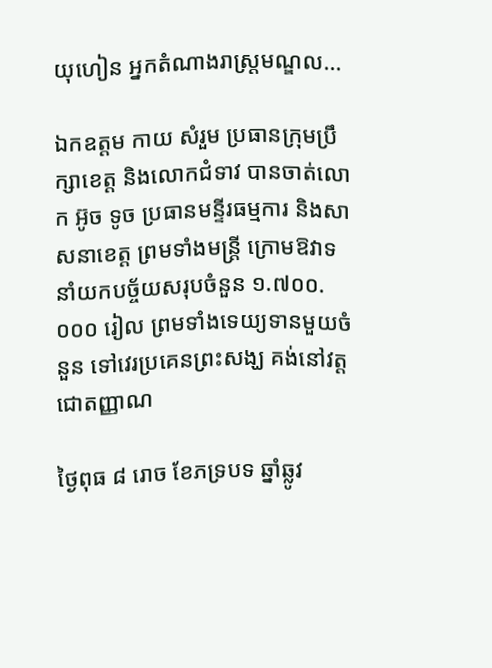យុហៀន អ្នកតំណាងរាស្រ្តមណ្ឌល...

ឯកឧត្តម កាយ សំរួម ប្រធានក្រុមប្រឹក្សាខេត្ត និងលោកជំទាវ បានចាត់លោក អ៊ូច ទូច ប្រធានមន្ទីរធម្មការ និងសាសនាខេត្ត ព្រមទាំងមន្ត្រី ក្រោមឱវាទនាំយកបច្ច័យសរុបចំនួន ១.៧០០.០០០ រៀល ព្រមទាំងទេយ្យទានមួយចំនួន ទៅវេរប្រគេនព្រះសង្ឃ គង់នៅវត្តជោតញ្ញាណ

ថ្ងៃពុធ ៨ រោច ខែភទ្របទ ឆ្នាំឆ្លូវ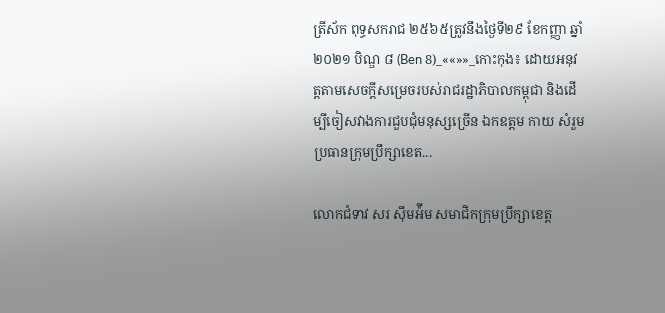ត្រីស័ក ពុទ្ធសករាជ ២៥៦៥ត្រូវនឹងថ្ងៃទី២៩ ខែកញ្ញា ឆ្នាំ២០២១ បិណ្ឌ ៨ (Ben 8)_««»»_កោះកុង៖ ដោយអនុវត្តតាមសេចក្តីសម្រេចរបស់រាជរដ្ឋាភិបាលកម្ពុជា និងដើម្បីចៀសវាងការជួបជុំមនុស្សច្រើន ឯកឧត្តម កាយ សំរួម ប្រធានក្រុមប្រឹក្សាខេត...

លោកជំទាវ សរ ស៊ីមអ៉ីម សមាជិកក្រុមប្រឹក្សាខេត្ត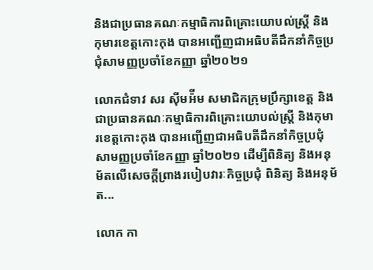និងជាប្រធានគណៈកម្មាធិការពិគ្រោះយោបល់ស្ត្រី និងកុមារខេត្តកោះកុង បានអញ្ជើញជាអធិបតីដឹកនាំកិច្ចប្រជុំសាមញ្ញប្រចាំខែកញ្ញា ឆ្នាំ២០២១

លោកជំទាវ សរ ស៊ីមអ៉ីម សមាជិកក្រុមប្រឹក្សាខេត្ត និងជាប្រធានគណៈកម្មាធិការពិគ្រោះយោបល់ស្ត្រី និងកុមារខេត្តកោះកុង បានអញ្ជើញជាអធិបតីដឹកនាំកិច្ចប្រជុំសាមញ្ញប្រចាំខែកញ្ញា ឆ្នាំ២០២១ ដើម្បីពិនិត្យ និងអនុម័តលើសេចក្តីព្រាងរបៀបវារៈកិច្ចប្រជុំ ពិនិត្យ និងអនុម័ត...

លោក កា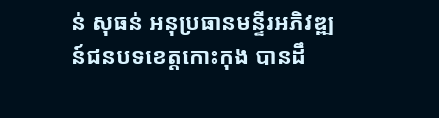ន់ សុធន់ អនុប្រធានមន្ទីរអភិវឌ្ឍន៍ជនបទខេត្តកោះកុង បានដឹ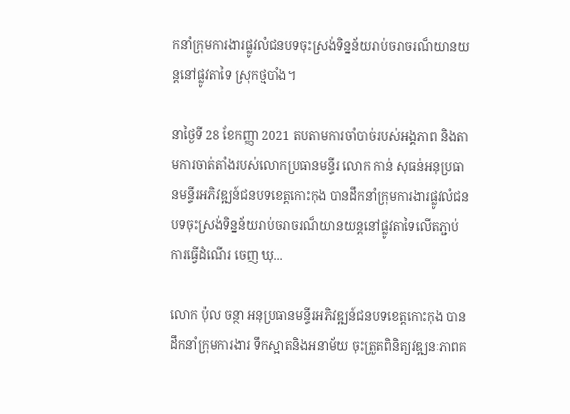កនាំក្រុមការងារផ្លូវលំជនបទចុះស្រង់ទិន្នន័យរាប់ចរាចរណ៏យានយន្តនៅផ្លូវតាទៃ ស្រុកថ្មបាំង។

នាថ្ងៃទី 28 ខែកញ្ញា 2021 តបតាមការចាំបាច់របស់អង្គភាព និងតាមការចាត់តាំងរបស់លោកប្រធានមន្ទីរ លោក កាន់ សុធន់អនុប្រធានមន្ទីរអភិវឌ្ឍន៍ជនបទខេត្តកោះកុង បានដឹកនាំក្រុមការងារផ្លូវលំជនបទចុះស្រង់ទិន្នន័យរាប់ចរាចរណ៏យានយន្តនៅផ្លូវតាទៃលើតភ្ជាប់ការធ្វើដំណើរ ចេញ ឃុ...

លោក ប៉ុល ចន្ថា អនុប្រធានមន្ទីរអភិវឌ្ឍន៍ជនបទខេត្តកោះកុង បានដឹកនាំក្រុមការងារ ទឹកស្អាតនិងអនាម័យ ចុះត្រួតពិនិត្យវឌ្ឍនៈភាពគ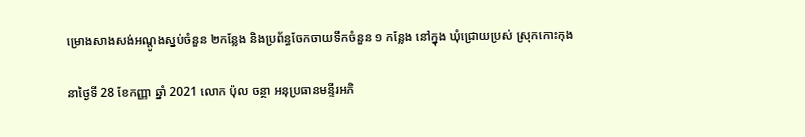ម្រោងសាងសង់អណ្តូងស្នប់ចំនួន ២កន្លែង និងប្រព័ន្ធចែកចាយទឹកចំនួន ១ កន្លែង នៅក្នុង ឃុំជ្រោយប្រស់ ស្រុកកោះកុង

នាថ្ងៃទី 28 ខែកញ្ញា ឆ្នាំ 2021 លោក ប៉ុល ចន្ថា អនុប្រធានមន្ទីរអភិ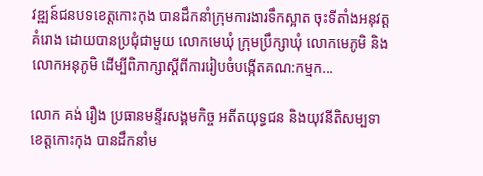វឌ្ឍន៍ជនបទខេត្តកោះកុង បានដឹកនាំក្រុមការងារទឹកស្អាត ចុះទីតាំងអនុវត្តគំរោង ដោយបានប្រជុំជាមួយ លោកមេឃុំ ក្រុមប្រឹក្សាឃុំ លោកមេភូមិ និងលោកអនុភូមិ ដើម្បីពិភាក្សាស្តីពីការរៀបចំបង្កើតគណ:កម្មក...

លោក គង់ រឿង ប្រធានមន្ទីរសង្គមកិច្ច អតីតយុទ្ធជន និងយុវនីតិសម្បទា ខេត្តកោះកុង បានដឹកនាំម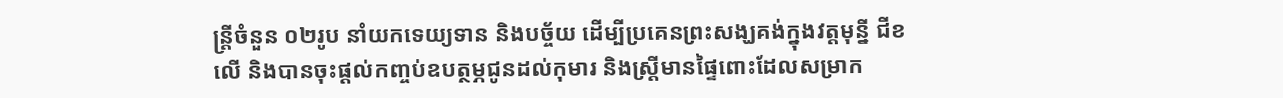ន្រ្តីចំនួន ០២រូប នាំយកទេយ្យទាន និងបច្ច័យ ដើម្បីប្រគេនព្រះសង្ឃគង់ក្នុងវត្តមុន្នី ជីខលើ និងបានចុះផ្ដល់កញ្ចប់ឧបត្ថម្ភជូនដល់កុមារ និងស្រ្តីមានផ្ទៃពោះដែលសម្រាក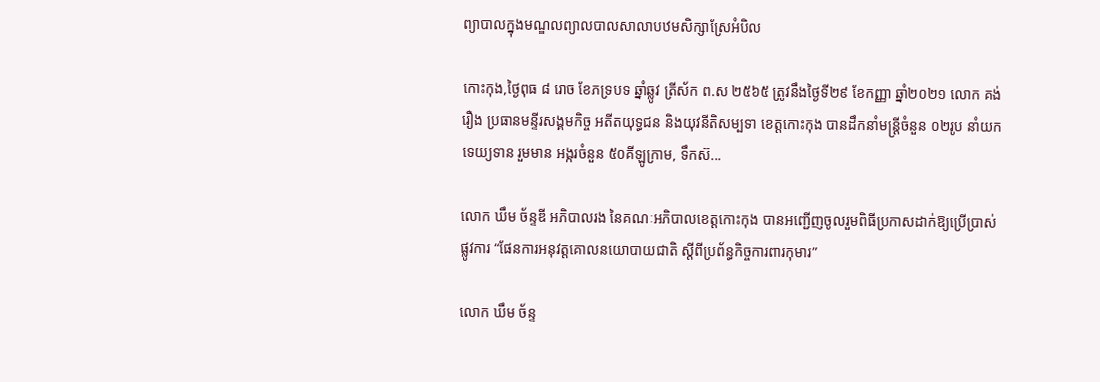ព្យាបាលក្នុងមណ្ឌលព្យាលបាលសាលាបឋមសិក្សាស្រែអំបិល

កោះកុង,ថ្ងៃពុធ ៨ រោច ខែភទ្របទ ឆ្នាំឆ្លូវ ត្រីស័ក ព.ស ២៥៦៥ ត្រូវនឹងថ្ងៃទី២៩ ខែកញ្ញា ឆ្នាំ២០២១ លោក គង់ រឿង ប្រធានមន្ទីរសង្គមកិច្ច អតីតយុទ្ធជន និងយុវនីតិសម្បទា ខេត្តកោះកុង បានដឹកនាំមន្រ្តីចំនួន ០២រូប នាំយកទេយ្យទាន រួមមាន អង្ករចំនួន ៥០គីឡូក្រាម, ទឹកស៊...

លោក ឃឹម ច័ន្ទឌី អភិបាលរង នៃគណៈអភិបាលខេត្តកោះកុង បានអញ្ជើញចូលរួមពិធីប្រកាសដាក់ឱ្យប្រើប្រាស់ផ្លូវការ “ផែនការអនុវត្តគោលនយោបាយជាតិ ស្តីពីប្រព័ន្ធកិច្ចការពារកុមារ”

លោក ឃឹម ច័ន្ទ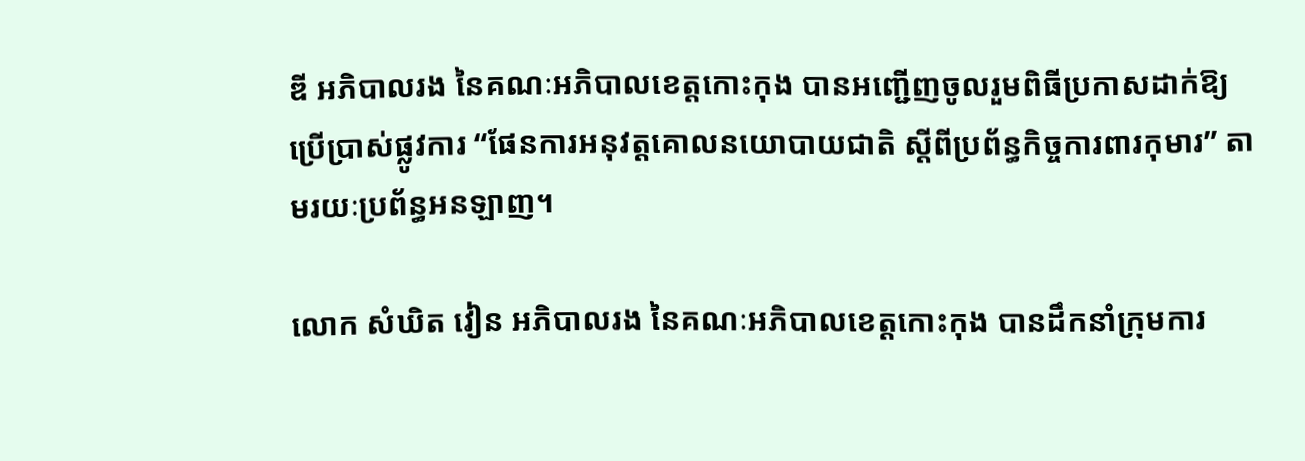ឌី អភិបាលរង នៃគណៈអភិបាលខេត្តកោះកុង បានអញ្ជើញចូលរួមពិធីប្រកាសដាក់ឱ្យប្រើប្រាស់ផ្លូវការ “ផែនការអនុវត្តគោលនយោបាយជាតិ ស្តីពីប្រព័ន្ធកិច្ចការពារកុមារ” តាមរយៈប្រព័ន្ធអនឡាញ។

លោក សំឃិត វៀន អភិបាលរង នៃគណៈអភិបាលខេត្តកោះកុង បានដឹកនាំក្រុមការ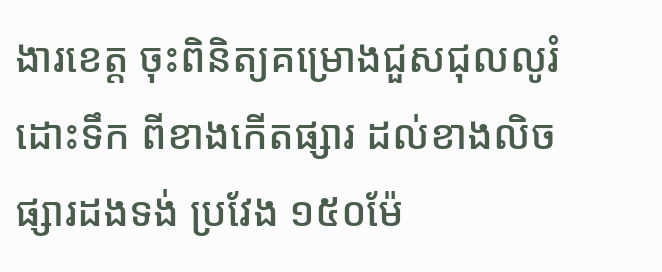ងារខេត្ត ចុះពិនិត្យគម្រោងជួសជុលលូរំដោះទឹក ពីខាងកើតផ្សារ ដល់ខាងលិចផ្សារដងទង់ ប្រវែង ១៥០ម៉ែ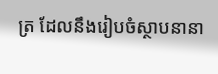ត្រ ដែលនឹងរៀបចំស្ថាបនានា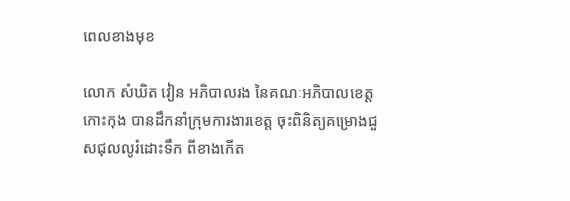ពេលខាងមុខ

លោក សំឃិត វៀន អភិបាលរង នៃគណៈអភិបាលខេត្តកោះកុង បានដឹកនាំក្រុមការងារខេត្ត ចុះពិនិត្យគម្រោងជួសជុលលូរំដោះទឹក ពីខាងកើត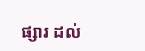ផ្សារ ដល់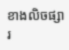ខាងលិចផ្សារ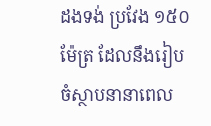ដងទង់ ប្រវែង ១៥០ម៉ែត្រ ដែលនឹងរៀបចំស្ថាបនានាពេល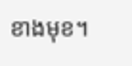ខាងមុខ។